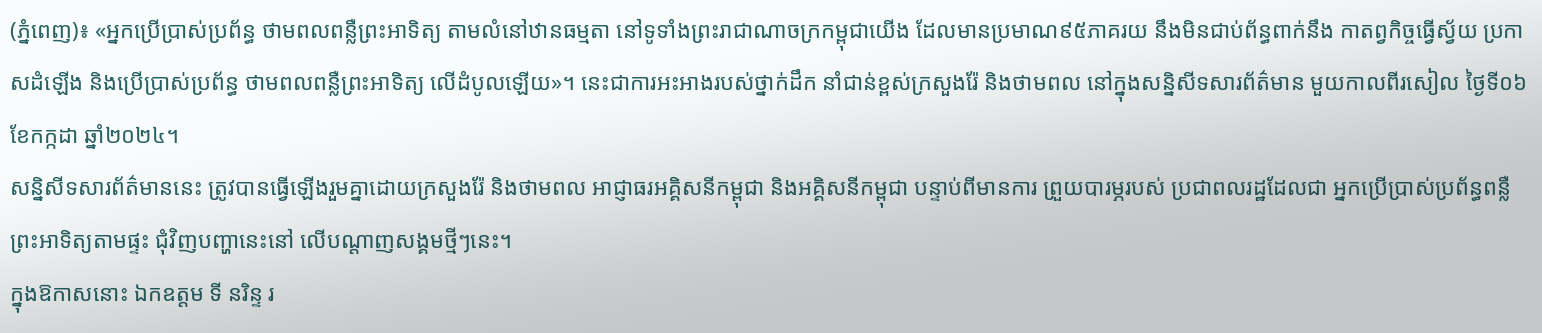(ភ្នំពេញ)៖ «អ្នកប្រើប្រាស់ប្រព័ន្ធ ថាមពលពន្លឺព្រះអាទិត្យ តាមលំនៅឋានធម្មតា នៅទូទាំងព្រះរាជាណាចក្រកម្ពុជាយើង ដែលមានប្រមាណ៩៥ភាគរយ នឹងមិនជាប់ព័ន្ធពាក់នឹង កាតព្វកិច្ចធ្វើស្វ័យ ប្រកាសដំឡើង និងប្រើប្រាស់ប្រព័ន្ធ ថាមពលពន្លឺព្រះអាទិត្យ លើដំបូលឡើយ»។ នេះជាការអះអាងរបស់ថ្នាក់ដឹក នាំជាន់ខ្ពស់ក្រសួងរ៉ែ និងថាមពល នៅក្នុងសន្និសីទសារព័ត៌មាន មួយកាលពីរសៀល ថ្ងៃទី០៦ ខែកក្កដា ឆ្នាំ២០២៤។
សន្និសីទសារព័ត៌មាននេះ ត្រូវបានធ្វើឡើងរួមគ្នាដោយក្រសួងរ៉ែ និងថាមពល អាជ្ញាធរអគ្គិសនីកម្ពុជា និងអគ្គិសនីកម្ពុជា បន្ទាប់ពីមានការ ព្រួយបារម្ភរបស់ ប្រជាពលរដ្ឋដែលជា អ្នកប្រើប្រាស់ប្រព័ន្ធពន្លឺ ព្រះអាទិត្យតាមផ្ទះ ជុំវិញបញ្ហានេះនៅ លើបណ្តាញសង្គមថ្មីៗនេះ។
ក្នុងឱកាសនោះ ឯកឧត្តម ទី នរិន្ទ រ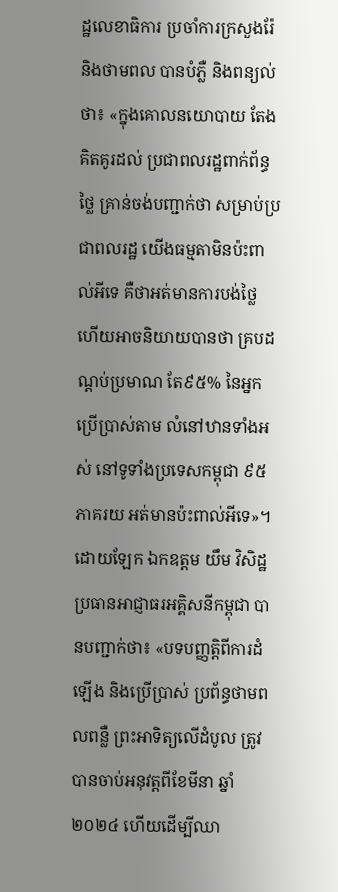ដ្ឋលេខាធិការ ប្រចាំការក្រសួងរ៉ែ និងថាមពល បានបំភ្លឺ និងពន្យល់ថា៖ «ក្នុងគោលនយោបាយ តែងគិតគូរដល់ ប្រជាពលរដ្ឋពាក់ព័ន្ធថ្លៃ គ្រាន់ចង់បញ្ជាក់ថា សម្រាប់ប្រជាពលរដ្ឋ យើងធម្មតាមិនប៉ះពាល់អីទេ គឺថាអត់មានការបង់ថ្លៃ ហើយអាចនិយាយបានថា គ្របដណ្ដប់ប្រមាណ តែ៩៥% នៃអ្នកប្រើប្រាស់តាម លំនៅឋានទាំងអស់ នៅទូទាំងប្រទេសកម្ពុជា ៩៥ភាគរយ អត់មានប៉ះពាល់អីទេ»។
ដោយឡែក ឯកឧត្តម យឹម វិសិដ្ឋ ប្រធានអាជ្ញាធរអគ្គិសនីកម្ពុជា បានបញ្ជាក់ថា៖ «បទបញ្ញត្តិពីការដំឡើង និងប្រើប្រាស់ ប្រព័ន្ធថាមពលពន្លឺ ព្រះអាទិត្យលើដំបូល ត្រូវបានចាប់អនុវត្តពីខែមីនា ឆ្នាំ២០២៤ ហើយដើម្បីឈា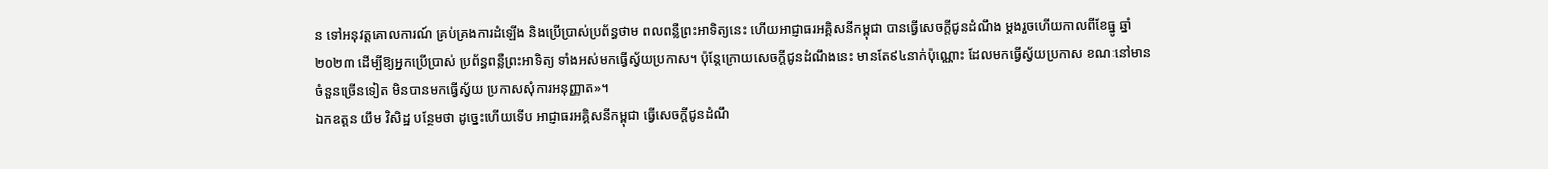ន ទៅអនុវត្តគោលការណ៍ គ្រប់គ្រងការដំឡើង និងប្រើប្រាស់ប្រព័ន្ធថាម ពលពន្លឺព្រះអាទិត្យនេះ ហើយអាជ្ញាធរអគ្គិសនីកម្ពុជា បានធ្វើសេចក្ដីជូនដំណឹង ម្តងរួចហើយកាលពីខែធ្នូ ឆ្នាំ២០២៣ ដើម្បីឱ្យអ្នកប្រើប្រាស់ ប្រព័ន្ធពន្លឺព្រះអាទិត្យ ទាំងអស់មកធ្វើស្វ័យប្រកាស។ ប៉ុន្តែក្រោយសេចក្ដីជូនដំណឹងនេះ មានតែ៩៤នាក់ប៉ុណ្ណោះ ដែលមកធ្វើស្វ័យប្រកាស ខណៈនៅមានចំនួនច្រើនទៀត មិនបានមកធ្វើស្វ័យ ប្រកាសសុំការអនុញ្ញាត»។
ឯកឧត្តន យឹម វិសិដ្ឋ បន្ថែមថា ដូច្នេះហើយទើប អាជ្ញាធរអគ្គិសនីកម្ពុជា ធ្វើសេចក្ដីជូនដំណឹ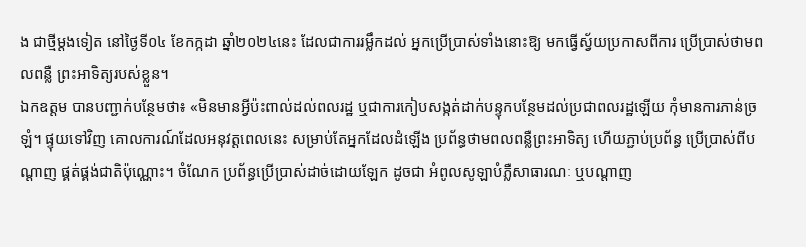ង ជាថ្មីម្ដងទៀត នៅថ្ងៃទី០៤ ខែកក្កដា ឆ្នាំ២០២៤នេះ ដែលជាការរម្លឹកដល់ អ្នកប្រើប្រាស់ទាំងនោះឱ្យ មកធ្វើស្វ័យប្រកាសពីការ ប្រើប្រាស់ថាមពលពន្លឺ ព្រះអាទិត្យរបស់ខ្លួន។
ឯកឧត្តម បានបញ្ជាក់បន្ថែមថា៖ «មិនមានអ្វីប៉ះពាល់ដល់ពលរដ្ឋ ឬជាការកៀបសង្កត់ដាក់បន្ទុកបន្ថែមដល់ប្រជាពលរដ្ឋឡើយ កុំមានការភាន់ច្រឡំ។ ផ្ទុយទៅវិញ គោលការណ៍ដែលអនុវត្តពេលនេះ សម្រាប់តែអ្នកដែលដំឡើង ប្រព័ន្ធថាមពលពន្លឺព្រះអាទិត្យ ហើយភ្ជាប់ប្រព័ន្ធ ប្រើប្រាស់ពីបណ្ដាញ ផ្គត់ផ្គង់ជាតិប៉ុណ្ណោះ។ ចំណែក ប្រព័ន្ធប្រើប្រាស់ដាច់ដោយឡែក ដូចជា អំពូលសូឡាបំភ្លឺសាធារណៈ ឬបណ្ដាញ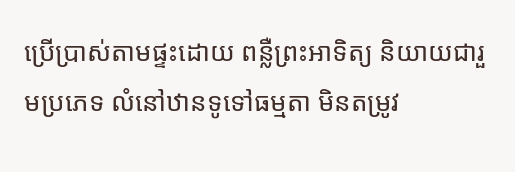ប្រើប្រាស់តាមផ្ទះដោយ ពន្លឺព្រះអាទិត្យ និយាយជារួមប្រភេទ លំនៅឋានទូទៅធម្មតា មិនតម្រូវ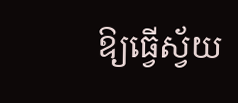ឱ្យធ្វើស្វ័យ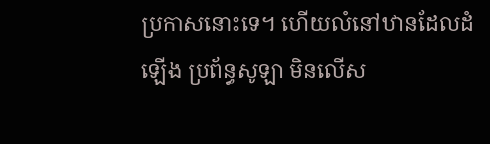ប្រកាសនោះទេ។ ហើយលំនៅឋានដែលដំឡើង ប្រព័ន្ធសូឡា មិនលើស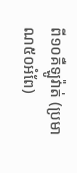ពី១០គឺឡូវ៉ាត់ (ប្រមាណ៥០អំពែ)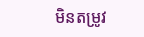មិនតម្រូវ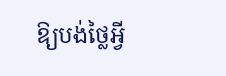ឱ្យបង់ថ្លៃអ្វី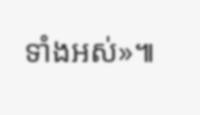ទាំងអស់»៕